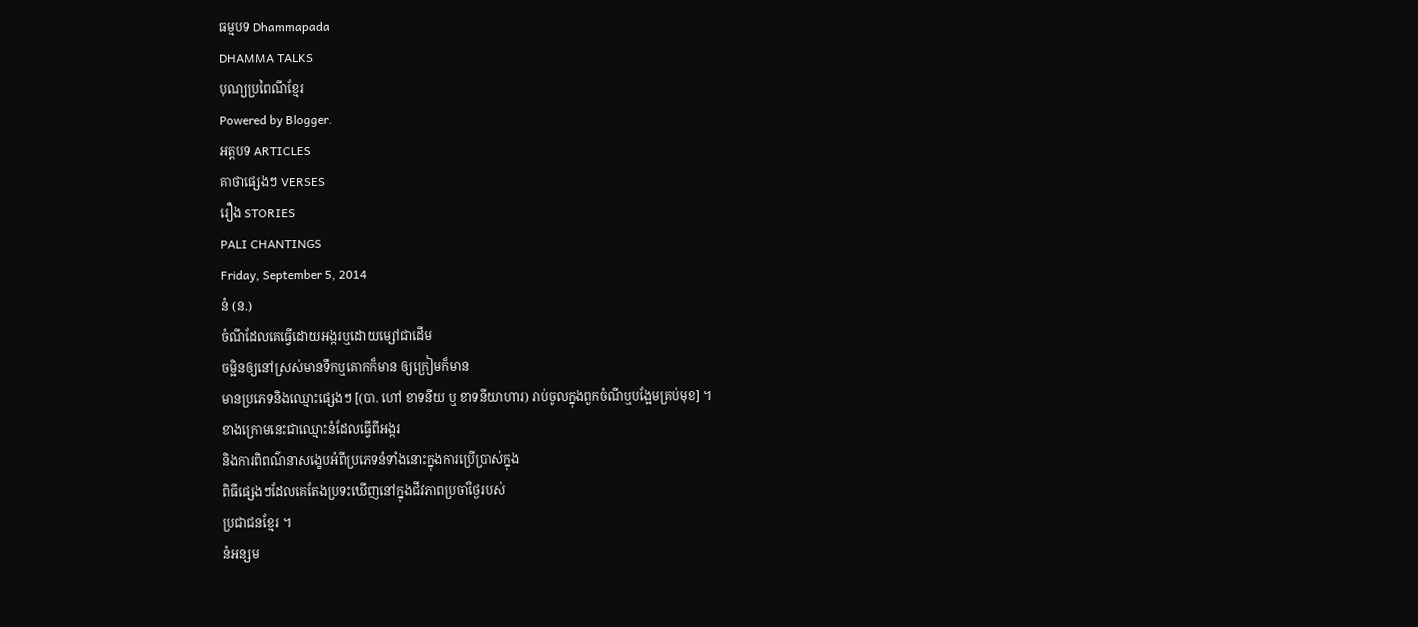ធម្មបទ Dhammapada
DHAMMA TALKS
បុណ្យប្រពៃណីខ្មែរ
Powered by Blogger.
អត្តបទ ARTICLES
គាថាផ្សេងៗ VERSES
រឿង STORIES
PALI CHANTINGS
Friday, September 5, 2014
នំ (ន.)
ចំណីដែលគេធ្វើដោយអង្ករឬដោយម្សៅជាដើម
ចម្អិនឲ្យនៅស្រស់មានទឹកឬគោកក៏មាន ឲ្យក្រៀមក៏មាន
មានប្រភេទនិងឈ្មោះផ្សេងៗ [(បា. ហៅ ខាទនីយ ឬ ខាទនីយាហារ) រាប់ចូលក្នុងពួកចំណីឬបង្អែមគ្រប់មុខ] ។
ខាងក្រោមនេះជាឈ្មោះនំដែលធ្វើពីអង្ករ
និងការពិពណ៌នាសង្ខេបអំពីប្រភេទនំទាំងនោះក្នុងការប្រើប្រាស់ក្នុង
ពិធីផ្សេងៗដែលគេតែងប្រទះឃើញនៅក្នុងជីវភាពប្រចាំថ្ងៃរបស់
ប្រជាជនខ្មែរ ។
នំអន្សម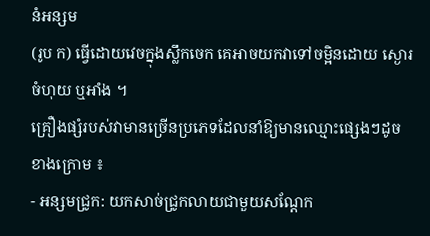នំអន្សម
(រូប ក) ធ្វើដោយវេចក្នុងស្លឹកចេក គេអាចយកវាទៅចម្អិនដោយ ស្ងោរ
ចំហុយ ឬអាំង ។
គ្រឿងផ្សំរបស់វាមានច្រើនប្រភេទដែលនាំឱ្យមានឈ្មោះផ្សេងៗដូច
ខាងក្រោម ៖
- អន្សមជ្រូក: យកសាច់ជ្រូកលាយជាមួយសណ្តែក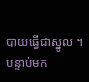បាយធ្វើជាស្នូល ។ បន្ទាប់មក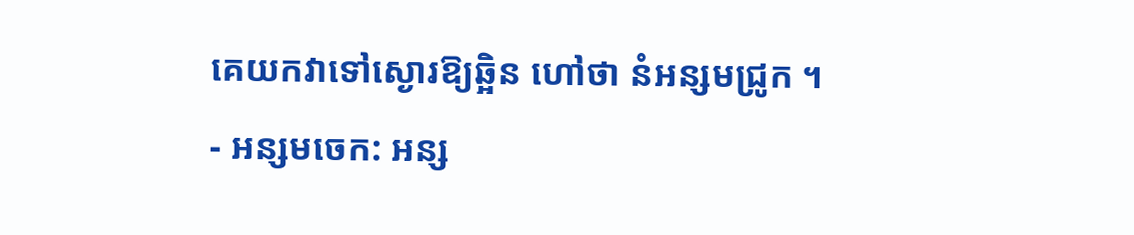គេយកវាទៅស្ងោរឱ្យឆ្អិន ហៅថា នំអន្សមជ្រូក ។
- អន្សមចេក: អន្ស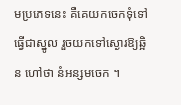មប្រភេទនេះ គឺគេយកចេកទុំទៅធ្វើជាស្នូល រួចយកទៅស្ងោរឱ្យឆ្អិន ហៅថា នំអន្សមចេក ។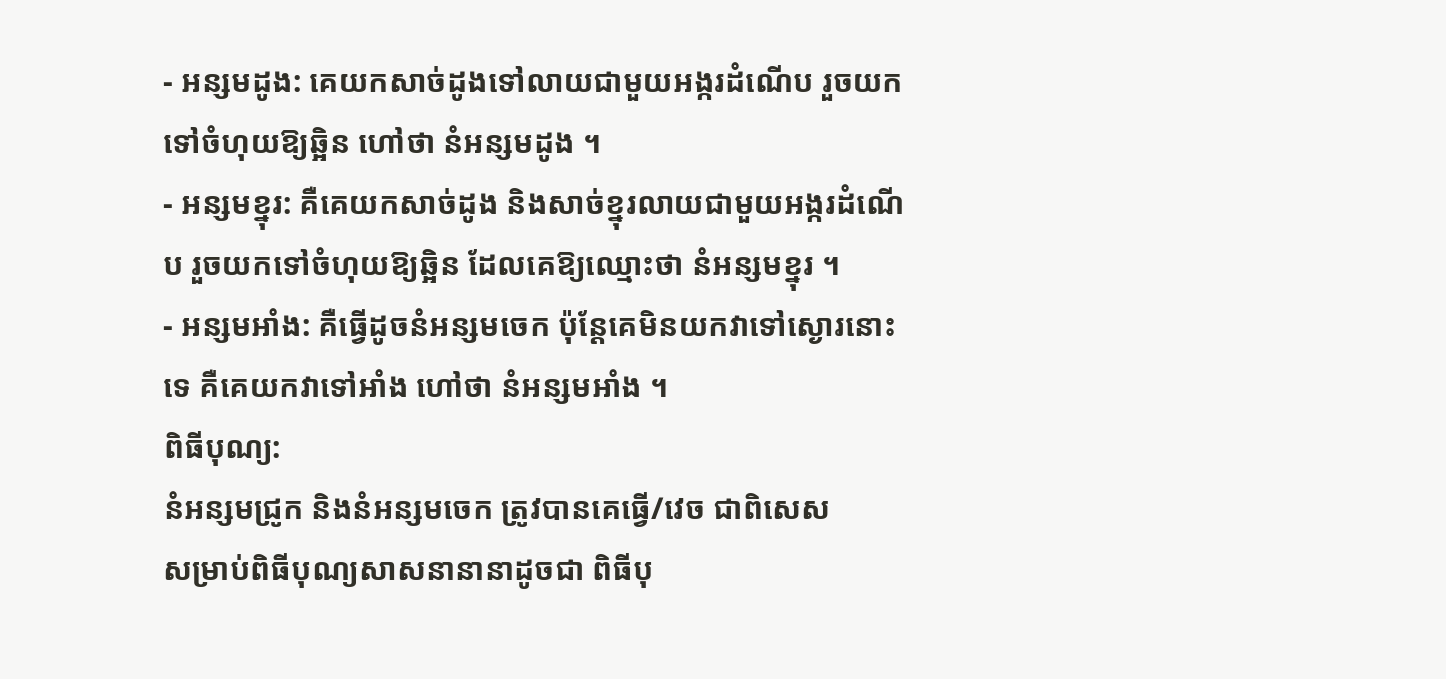- អន្សមដូង: គេយកសាច់ដូងទៅលាយជាមួយអង្ករដំណើប រួចយកទៅចំហុយឱ្យឆ្អិន ហៅថា នំអន្សមដូង ។
- អន្សមខ្នុរ: គឺគេយកសាច់ដូង និងសាច់ខ្នុរលាយជាមួយអង្ករដំណើប រួចយកទៅចំហុយឱ្យឆ្អិន ដែលគេឱ្យឈ្មោះថា នំអន្សមខ្នុរ ។
- អន្សមអាំង: គឺធ្វើដូចនំអន្សមចេក ប៉ុន្តែគេមិនយកវាទៅស្ងោរនោះទេ គឺគេយកវាទៅអាំង ហៅថា នំអន្សមអាំង ។
ពិធីបុណ្យ:
នំអន្សមជ្រូក និងនំអន្សមចេក ត្រូវបានគេធ្វើ/វេច ជាពិសេស
សម្រាប់ពិធីបុណ្យសាសនានានាដូចជា ពិធីបុ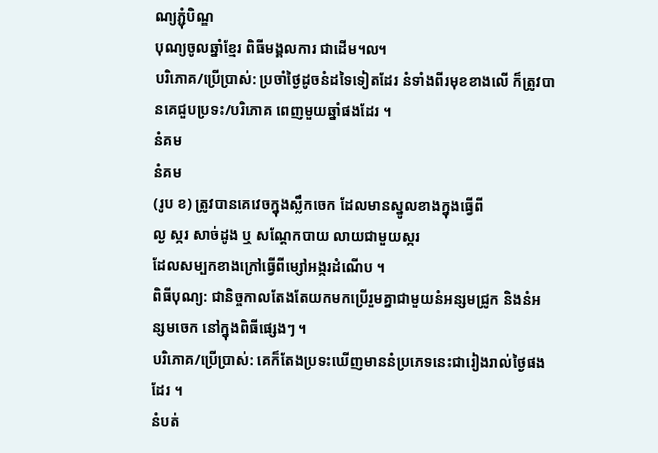ណ្យភ្ជុំបិណ្ឌ
បុណ្យចូលឆ្នាំខ្មែរ ពិធីមង្គលការ ជាដើម៘
បរិភោគ/ប្រើប្រាស់: ប្រចាំថ្ងៃដូចនំដទៃទៀតដែរ នំទាំងពីរមុខខាងលើ ក៏ត្រូវបានគេជួបប្រទះ/បរិភោគ ពេញមួយឆ្នាំផងដែរ ។
នំគម
នំគម
(រូប ខ) ត្រូវបានគេវេចក្នុងស្លឹកចេក ដែលមានស្នូលខាងក្នុងធ្វើពី
ល្ង ស្ករ សាច់ដូង ឬ សណ្តែកបាយ លាយជាមួយស្ករ
ដែលសម្បកខាងក្រៅធ្វើពីម្សៅអង្ករដំណើប ។
ពិធីបុណ្យ: ជានិច្ចកាលតែងតែយកមកប្រើរួមគ្នាជាមួយនំអន្សមជ្រូក និងនំអន្សមចេក នៅក្នុងពិធីផ្សេងៗ ។
បរិភោគ/ប្រើប្រាស់: គេក៏តែងប្រទះឃើញមាននំប្រភេទនេះជារៀងរាល់ថ្ងៃផងដែរ ។
នំបត់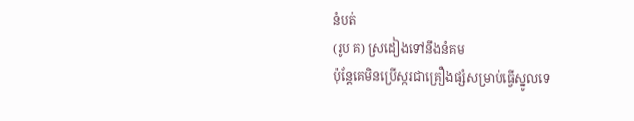នំបត់
(រូប គ) ស្រដៀងទៅនឹងនំគម
ប៉ុន្តែគេមិនប្រើស្ករជាគ្រឿងផ្សំសម្រាប់ធ្វើស្នូលទេ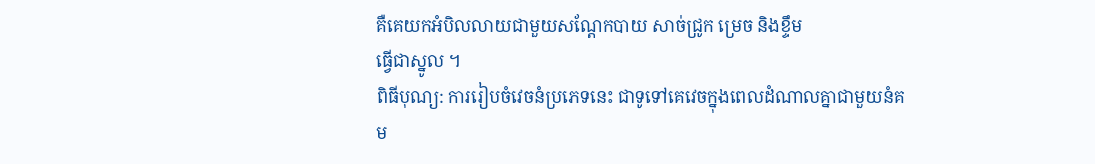គឺគេយកអំបិលលាយជាមួយសណ្តែកបាយ សាច់ជ្រូក ម្រេច និងខ្ទឹម
ធ្វើជាស្នូល ។
ពិធីបុណ្យ: ការរៀបចំវេចនំប្រភេទនេះ ជាទូទៅគេវេចក្នុងពេលដំណាលគ្នាជាមួយនំគម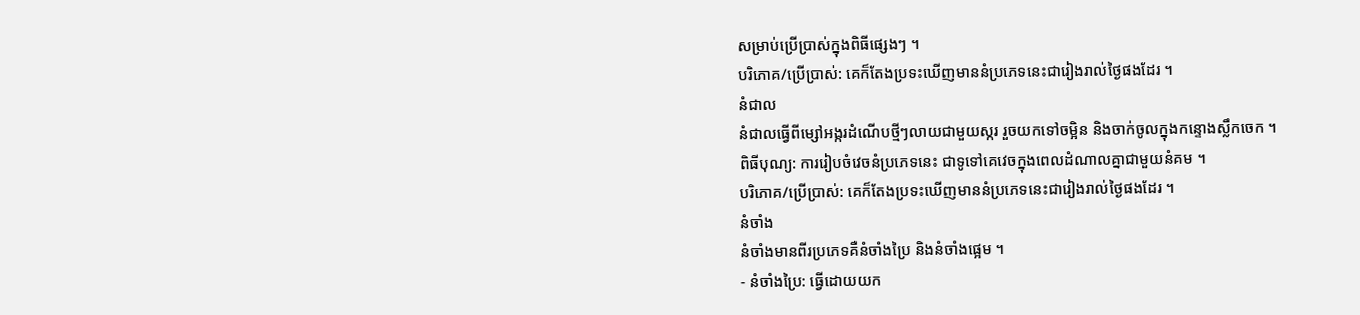សម្រាប់ប្រើប្រាស់ក្នុងពិធីផ្សេងៗ ។
បរិភោគ/ប្រើប្រាស់: គេក៏តែងប្រទះឃើញមាននំប្រភេទនេះជារៀងរាល់ថ្ងៃផងដែរ ។
នំជាល
នំជាលធ្វើពីម្សៅអង្ករដំណើបថ្មីៗលាយជាមួយស្ករ រួចយកទៅចម្អិន និងចាក់ចូលក្នុងកន្ទោងស្លឹកចេក ។
ពិធីបុណ្យ: ការរៀបចំវេចនំប្រភេទនេះ ជាទូទៅគេវេចក្នុងពេលដំណាលគ្នាជាមួយនំគម ។
បរិភោគ/ប្រើប្រាស់: គេក៏តែងប្រទះឃើញមាននំប្រភេទនេះជារៀងរាល់ថ្ងៃផងដែរ ។
នំចាំង
នំចាំងមានពីរប្រភេទគឺនំចាំងប្រៃ និងនំចាំងផ្អេម ។
- នំចាំងប្រៃ: ធ្វើដោយយក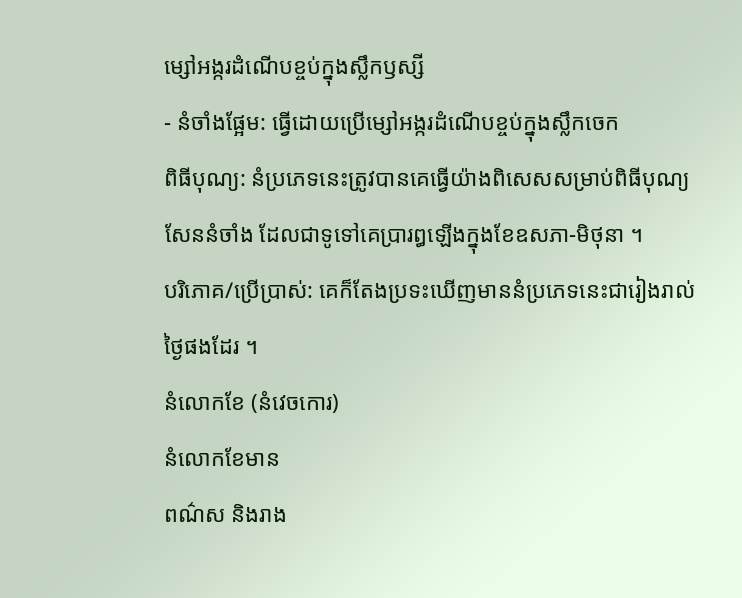ម្សៅអង្ករដំណើបខ្ចប់ក្នុងស្លឹកឫស្សី
- នំចាំងផ្អែម: ធ្វើដោយប្រើម្សៅអង្ករដំណើបខ្ចប់ក្នុងស្លឹកចេក
ពិធីបុណ្យ: នំប្រភេទនេះត្រូវបានគេធ្វើយ៉ាងពិសេសសម្រាប់ពិធីបុណ្យសែននំចាំង ដែលជាទូទៅគេប្រារឰឡើងក្នុងខែឧសភា-មិថុនា ។
បរិភោគ/ប្រើប្រាស់: គេក៏តែងប្រទះឃើញមាននំប្រភេទនេះជារៀងរាល់ថ្ងៃផងដែរ ។
នំលោកខែ (នំវេចកោរ)
នំលោកខែមាន
ពណ៌ស និងរាង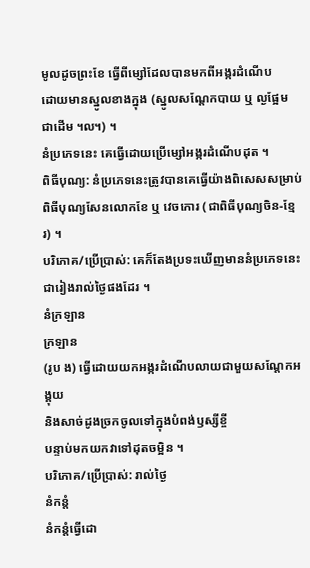មូលដូចព្រះខែ ធ្វើពីម្សៅដែលបានមកពីអង្ករដំណើប
ដោយមានស្នូលខាងក្នុង (ស្នូលសណ្តែកបាយ ឬ ល្ងផ្អែម ជាដើម ៘) ។
នំប្រភេទនេះ គេធ្វើដោយប្រើម្សៅអង្ករដំណើបដុត ។
ពិធីបុណ្យ: នំប្រភេទនេះត្រូវបានគេធ្វើយ៉ាងពិសេសសម្រាប់ពិធីបុណ្យសែនលោកខែ ឬ វេចកោរ (ជាពិធីបុណ្យចិន-ខ្មែរ) ។
បរិភោគ/ប្រើប្រាស់: គេក៏តែងប្រទះឃើញមាននំប្រភេទនេះជារៀងរាល់ថ្ងៃផងដែរ ។
នំក្រឡាន
ក្រឡាន
(រូប ង) ធ្វើដោយយកអង្ករដំណើបលាយជាមួយសណ្តែកអង្គុយ
និងសាច់ដូងច្រកចូលទៅក្នុងបំពង់ឫស្សីខ្ចី
បន្ទាប់មកយកវាទៅដុតចម្អិន ។
បរិភោគ/ប្រើប្រាស់: រាល់ថ្ងៃ
នំកន្តំ
នំកន្តំធ្វើដោ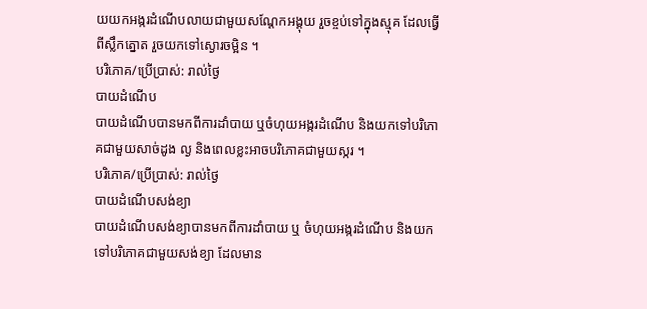យយកអង្ករដំណើបលាយជាមួយសណ្តែកអង្គុយ រួចខ្ចប់ទៅក្នុងស្មុគ ដែលធ្វើពីស្លឹកត្នោត រួចយកទៅស្ងោរចម្អិន ។
បរិភោគ/ប្រើប្រាស់: រាល់ថ្ងៃ
បាយដំណើប
បាយដំណើបបានមកពីការដាំបាយ ឬចំហុយអង្ករដំណើប និងយកទៅបរិភោគជាមួយសាច់ដូង ល្ង និងពេលខ្លះអាចបរិភោគជាមួយស្ករ ។
បរិភោគ/ប្រើប្រាស់: រាល់ថ្ងៃ
បាយដំណើបសង់ខ្យា
បាយដំណើបសង់ខ្យាបានមកពីការដាំបាយ ឬ ចំហុយអង្ករដំណើប និងយកទៅបរិភោគជាមួយសង់ខ្យា ដែលមាន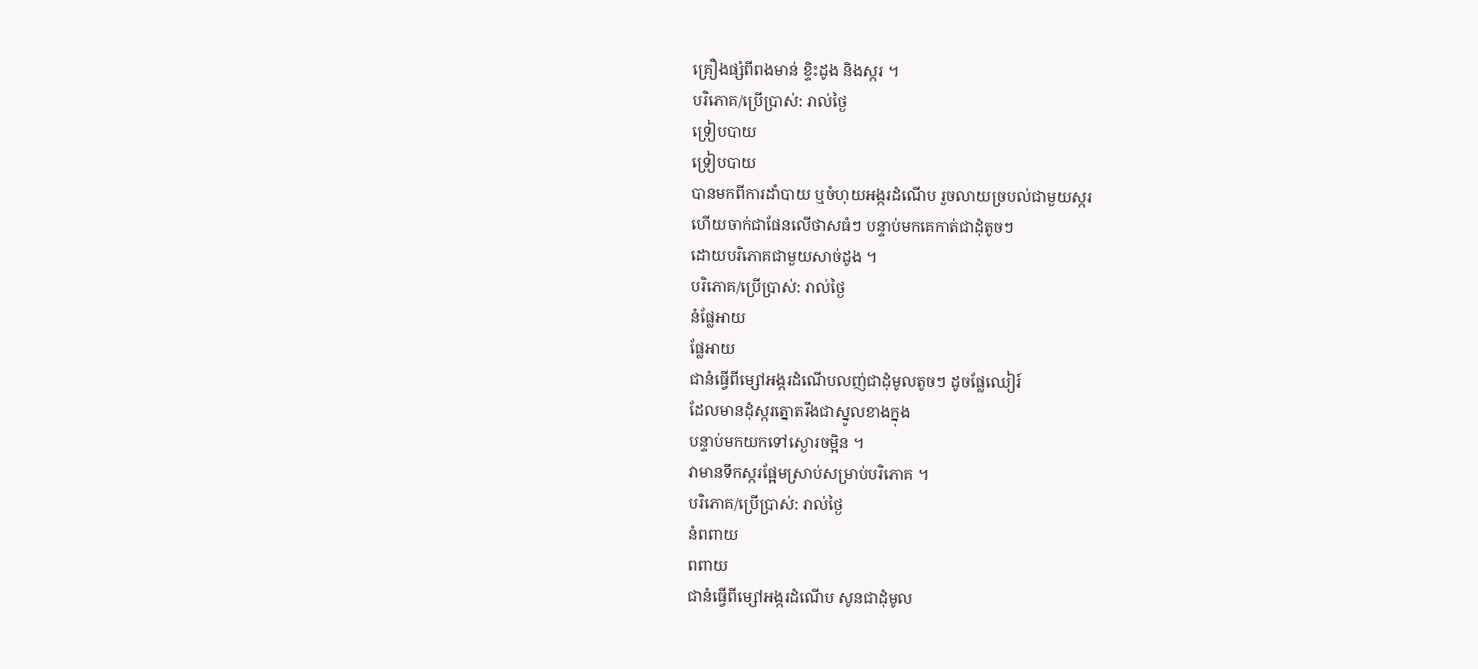គ្រឿងផ្សំពីពងមាន់ ខ្ទិះដូង និងស្ករ ។
បរិភោគ/ប្រើប្រាស់: រាល់ថ្ងៃ
ទ្រៀបបាយ
ទ្រៀបបាយ
បានមកពីការដាំបាយ ឬចំហុយអង្ករដំណើប រួចលាយច្របល់ជាមួយស្ករ
ហើយចាក់ជាផែនលើថាសធំៗ បន្ទាប់មកគេកាត់ជាដុំតូចៗ
ដោយបរិភោគជាមួយសាច់ដូង ។
បរិភោគ/ប្រើប្រាស់: រាល់ថ្ងៃ
នំផ្លែអាយ
ផ្លែអាយ
ជានំធ្វើពីម្សៅអង្ករដំណើបលញ់ជាដុំមូលតូចៗ ដូចផ្លែឈៀរ៍
ដែលមានដុំស្ករត្នោតរឹងជាស្នូលខាងក្នុង
បន្ទាប់មកយកទៅស្ងោរចម្អិន ។
វាមានទឹកស្ករផ្អែមស្រាប់សម្រាប់បរិភោគ ។
បរិភោគ/ប្រើប្រាស់: រាល់ថ្ងៃ
នំពពាយ
ពពាយ
ជានំធ្វើពីម្សៅអង្ករដំណើប សូនជាដុំមូល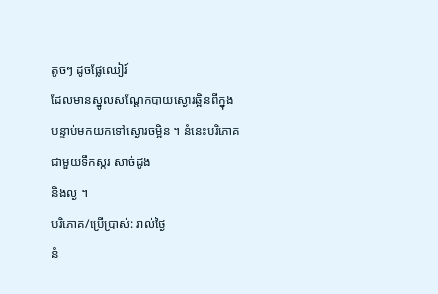តូចៗ ដូចផ្លែឈៀរ៍
ដែលមានស្នូលសណ្តែកបាយស្ងោរឆ្អិនពីក្នុង
បន្ទាប់មកយកទៅស្ងោរចម្អិន ។ នំនេះបរិភោគជាមួយទឹកស្ករ សាច់ដូង
និងល្ង ។
បរិភោគ/ប្រើប្រាស់: រាល់ថ្ងៃ
នំ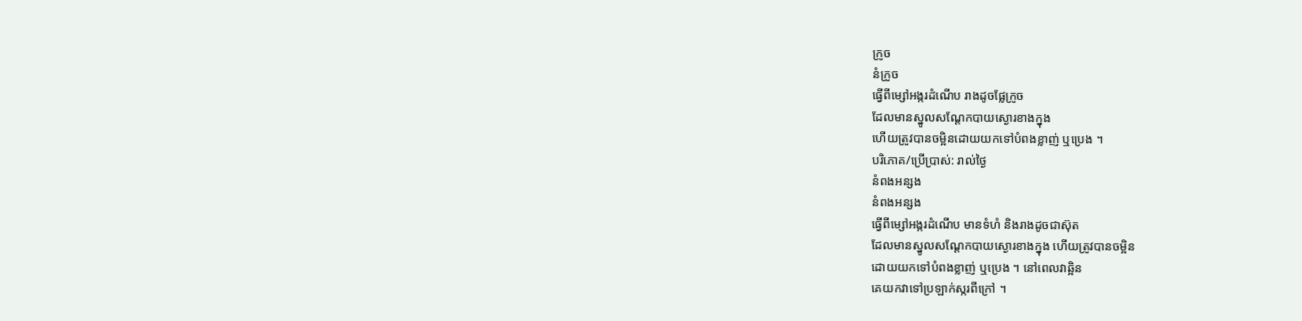ក្រូច
នំក្រូច
ធ្វើពីម្សៅអង្ករដំណើប រាងដូចផ្លែក្រូច
ដែលមានស្នូលសណ្តែកបាយស្ងោរខាងក្នុង
ហើយត្រូវបានចម្អិនដោយយកទៅបំពងខ្លាញ់ ឬប្រេង ។
បរិភោគ/ប្រើប្រាស់: រាល់ថ្ងៃ
នំពងអន្សង
នំពងអន្សង
ធ្វើពីម្សៅអង្ករដំណើប មានទំហំ និងរាងដូចជាស៊ុត
ដែលមានស្នូលសណ្តែកបាយស្ងោរខាងក្នុង ហើយត្រូវបានចម្អិន
ដោយយកទៅបំពងខ្លាញ់ ឬប្រេង ។ នៅពេលវាឆ្អិន
គេយកវាទៅប្រឡាក់ស្ករពីក្រៅ ។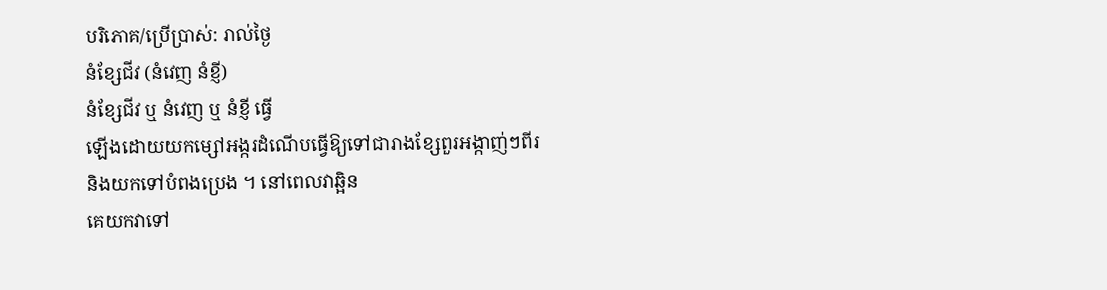បរិភោគ/ប្រើប្រាស់: រាល់ថ្ងៃ
នំខ្សែជីវ (នំវេញ នំខ្ញី)
នំខ្សែជីវ ឬ នំវេញ ឬ នំខ្ញី ធ្វើ
ឡើងដោយយកម្សៅអង្ករដំណើបធ្វើឱ្យទៅជារាងខ្សែពួរអង្កាញ់ៗពីរ
និងយកទៅបំពងប្រេង ។ នៅពេលវាឆ្អិន
គេយកវាទៅ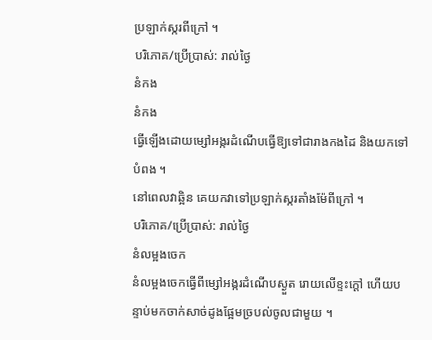ប្រឡាក់ស្ករពីក្រៅ ។
បរិភោគ/ប្រើប្រាស់: រាល់ថ្ងៃ
នំកង
នំកង
ធ្វើឡើងដោយម្សៅអង្ករដំណើបធ្វើឱ្យទៅជារាងកងដៃ និងយកទៅបំពង ។
នៅពេលវាឆ្អិន គេយកវាទៅប្រឡាក់ស្ករតាំងម៉ែពីក្រៅ ។
បរិភោគ/ប្រើប្រាស់: រាល់ថ្ងៃ
នំលម្អងចេក
នំលម្អងចេកធ្វើពីម្សៅអង្ករដំណើបស្ងួត រោយលើខ្ទះក្តៅ ហើយបន្ទាប់មកចាក់សាច់ដូងផ្អែមច្របល់ចូលជាមួយ ។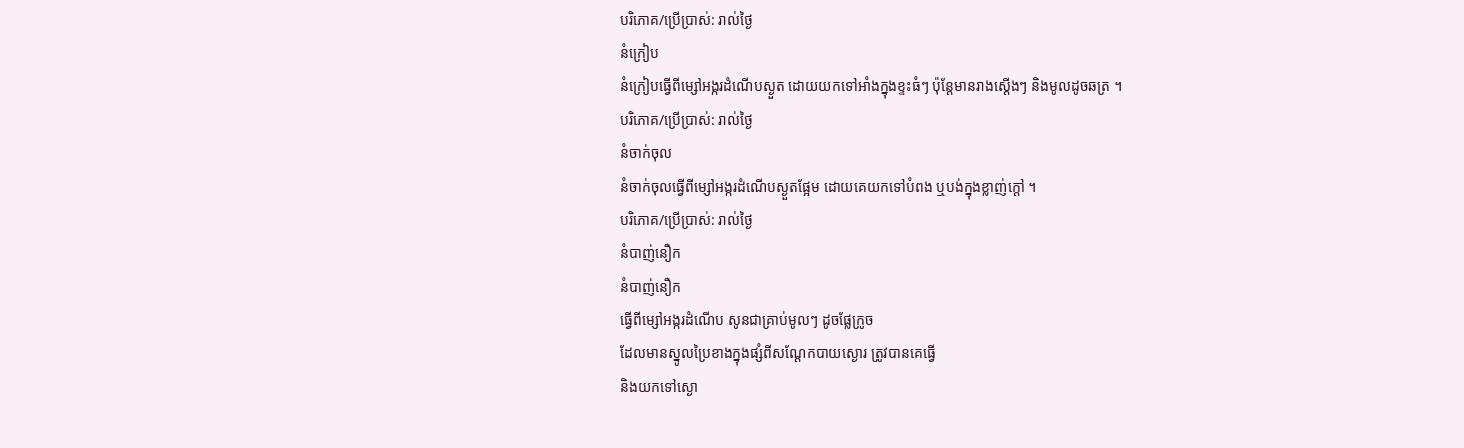បរិភោគ/ប្រើប្រាស់: រាល់ថ្ងៃ
នំក្រៀប
នំក្រៀបធ្វើពីម្សៅអង្ករដំណើបស្ងួត ដោយយកទៅអាំងក្នុងខ្ទះធំៗ ប៉ុន្តែមានរាងស្តើងៗ និងមូលដូចឆត្រ ។
បរិភោគ/ប្រើប្រាស់: រាល់ថ្ងៃ
នំចាក់ចុល
នំចាក់ចុលធ្វើពីម្សៅអង្ករដំណើបស្ងួតផ្អែម ដោយគេយកទៅបំពង ឬបង់ក្នុងខ្លាញ់ក្តៅ ។
បរិភោគ/ប្រើប្រាស់: រាល់ថ្ងៃ
នំបាញ់នឿក
នំបាញ់នឿក
ធ្វើពីម្សៅអង្ករដំណើប សូនជាគ្រាប់មូលៗ ដូចផ្លែក្រូច
ដែលមានស្នូលប្រៃខាងក្នុងផ្សំពីសណ្តែកបាយស្ងោរ ត្រូវបានគេធ្វើ
និងយកទៅស្ងោ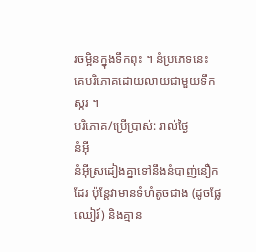រចម្អិនក្នុងទឹកពុះ ។ នំប្រភេទនេះ
គេបរិភោគដោយលាយជាមួយទឹកស្ករ ។
បរិភោគ/ប្រើប្រាស់: រាល់ថ្ងៃ
នំអ៊ី
នំអ៊ីស្រដៀងគ្នាទៅនឹងនំបាញ់នឿកដែរ ប៉ុន្តែវាមានទំហំតូចជាង (ដូចផ្លែឈៀរ៍) និងគ្មាន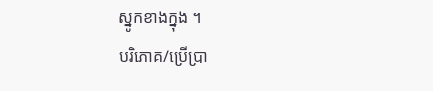ស្នូកខាងក្នុង ។
បរិភោគ/ប្រើប្រា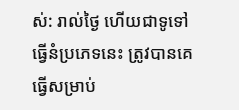ស់: រាល់ថ្ងៃ ហើយជាទូទៅធ្វើនំប្រភេទនេះ ត្រូវបានគេធ្វើសម្រាប់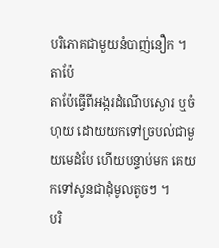បរិភោគជាមួយនំបាញ់នឿក ។
តាប៉ែ
តាប៉ែធ្វើពីអង្ករដំណើបស្ងោរ ឬចំហុយ ដោយយកទៅច្របល់ជាមួយមេដំបែ ហើយបន្ទាប់មក គេយកទៅសូនជាដុំមូលតូចៗ ។
បរិ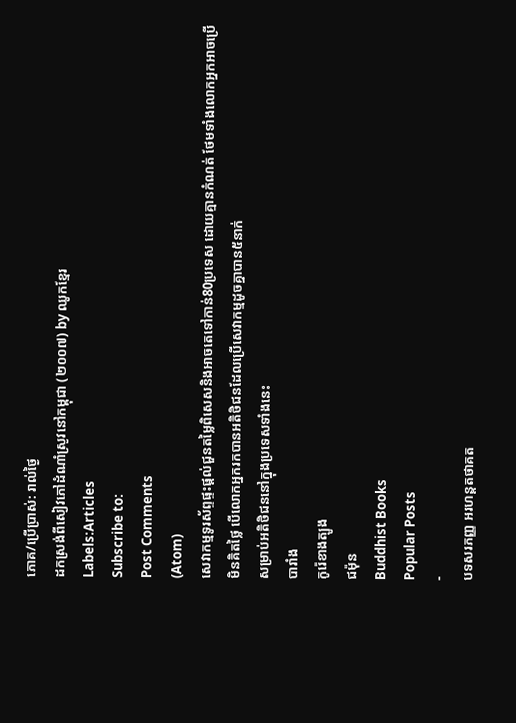ភោគ/ប្រើប្រាស់: រាល់ថ្ងៃ
ដកស្រង់ពីសៀវភៅដំណាំស្រូវនៅកម្ពុជា (២០០៧) by ឈូកខ្មែរ
Labels:Articles
Subscribe to:
Post Comments
(Atom)
សេវាកម្មទូរស័ព្ទផ្ទះផ្តល់ជួនតម្លៃពិសេសនិងអាចតេទៅកាន់80ប្រទេស ដោយគ្មានកំណត់ ថែមទាំងលោកអ្នកអាចប្រើមិនគិតថ្លៃ បើលោកអ្នករកបានអតិថិជនដែលប្រើសេវាកម្មដូចគ្នាបាន៥នាក់
សម្រាប់អតិថិជននៅក្នុងប្រទេសទាំងនេះ
បារាំង
កូរ៉េខាងត្បូង
ជម៉ុន
Buddhist Books
Popular Posts
-
បទសរភញ្ញ អរហន្តតថាគត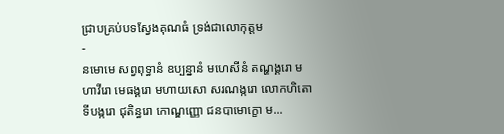ជ្រាបគ្រប់បទស្វែងគុណធំ ទ្រង់ជាលោកុត្តម
-
នមោមេ សព្វពុទ្ធានំ ឧប្បន្នានំ មហេសីនំ តណ្ហង្គរោ មហាវីរោ មេធង្គរោ មហាយសោ សរណង្ករោ លោកហិតោ ទីបង្ករោ ជុតិន្ធរោ កោណ្ឌញ្ញោ ជនបាមោក្ខោ ម...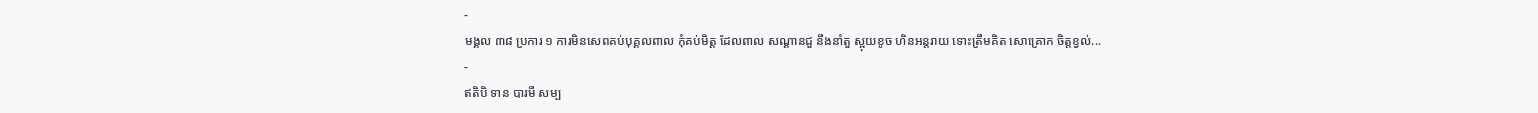-
មង្គល ៣៨ ប្រការ ១ ការមិនសេពគប់បុគ្គលពាល កុំគប់មិត្ត ដែលពាល សណ្តានជួ នឹងនាំតួ ស្អុយខូច ហិនអន្តរាយ ទោះត្រឹមគិត សោគ្រោក ចិត្តខ្វល់...
-
ឥតិបិ ទាន បារមី សម្ប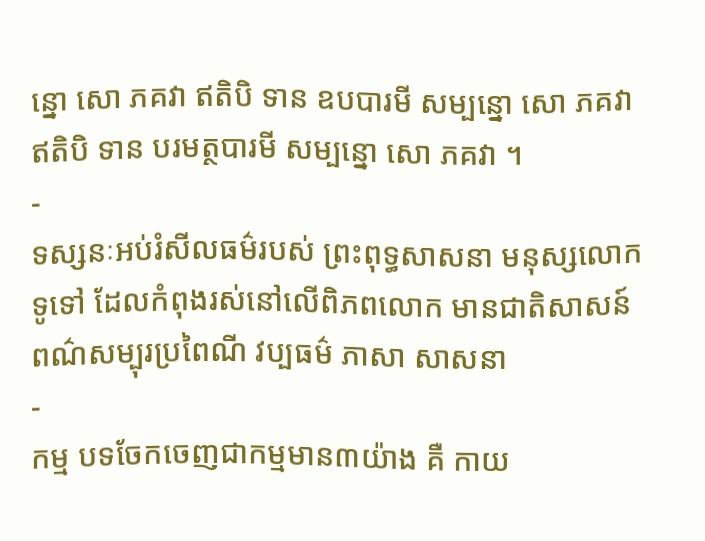ន្នោ សោ ភគវា ឥតិបិ ទាន ឧបបារមី សម្បន្នោ សោ ភគវា ឥតិបិ ទាន បរមត្ថបារមី សម្បន្នោ សោ ភគវា ។
-
ទស្សនៈអប់រំសីលធម៌របស់ ព្រះពុទ្ធសាសនា មនុស្សលោកទូទៅ ដែលកំពុងរស់នៅលើពិភពលោក មានជាតិសាសន៍ ពណ៌សម្បុរប្រពៃណី វប្បធម៌ ភាសា សាសនា
-
កម្ម បទចែកចេញជាកម្មមាន៣យ៉ាង គឺ កាយ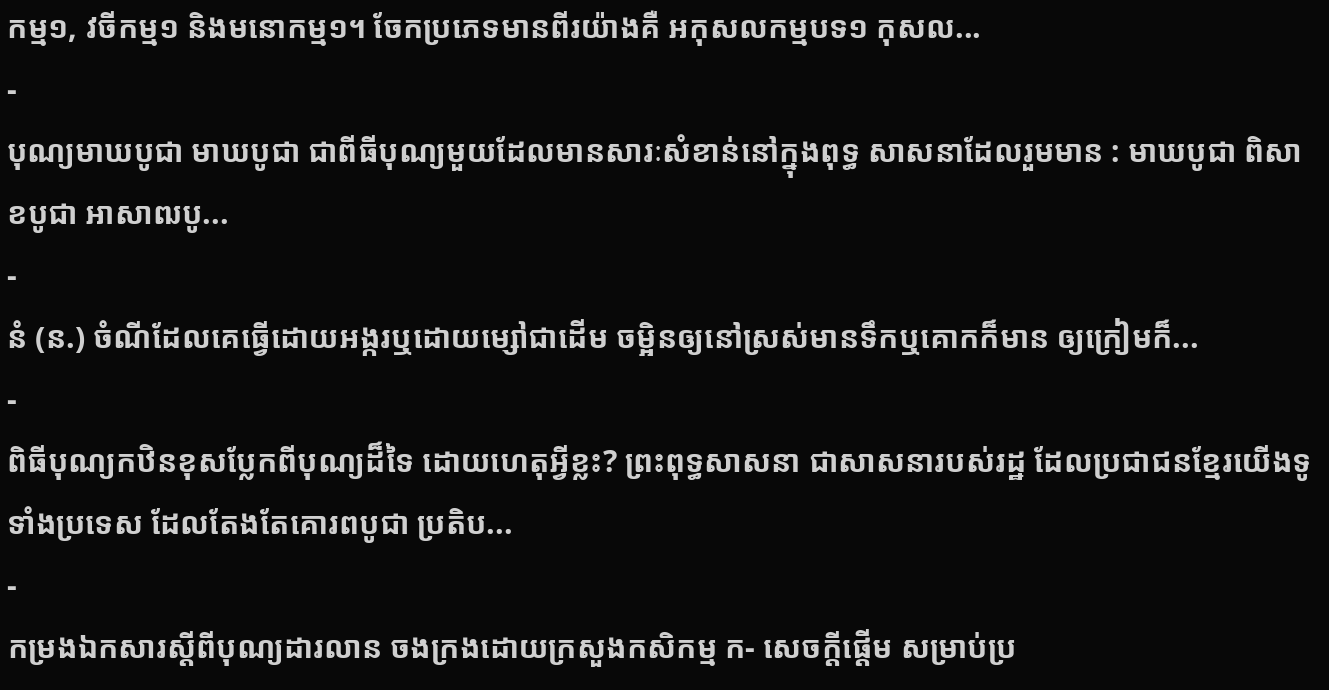កម្ម១, វចីកម្ម១ និងមនោកម្ម១។ ចែកប្រភេទមានពីរយ៉ាងគឺ អកុសលកម្មបទ១ កុសល...
-
បុណ្យមាឃបូជា មាឃបូជា ជាពីធីបុណ្យមួយដែលមានសារៈសំខាន់នៅក្នុងពុទ្ធ សាសនាដែលរួមមាន : មាឃបូជា ពិសាខបូជា អាសាឍបូ...
-
នំ (ន.) ចំណីដែលគេធ្វើដោយអង្ករឬដោយម្សៅជាដើម ចម្អិនឲ្យនៅស្រស់មានទឹកឬគោកក៏មាន ឲ្យក្រៀមក៏...
-
ពិធីបុណ្យកឋិនខុសប្លែកពីបុណ្យដ៏ទៃ ដោយហេតុអ្វីខ្លះ? ព្រះពុទ្ធសាសនា ជាសាសនារបស់រដ្ឋ ដែលប្រជាជនខ្មែរយើងទូទាំងប្រទេស ដែលតែងតែគោរពបូជា ប្រតិប...
-
កម្រងឯកសារស្តីពីបុណ្យដារលាន ចងក្រងដោយក្រសួងកសិកម្ម ក- សេចក្តីផ្តើម សម្រាប់ប្រ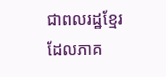ជាពលរដ្ឋខ្មែរ ដែលភាគ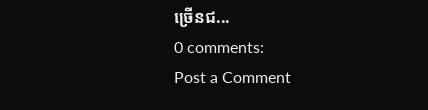ច្រើនជ...
0 comments:
Post a Comment